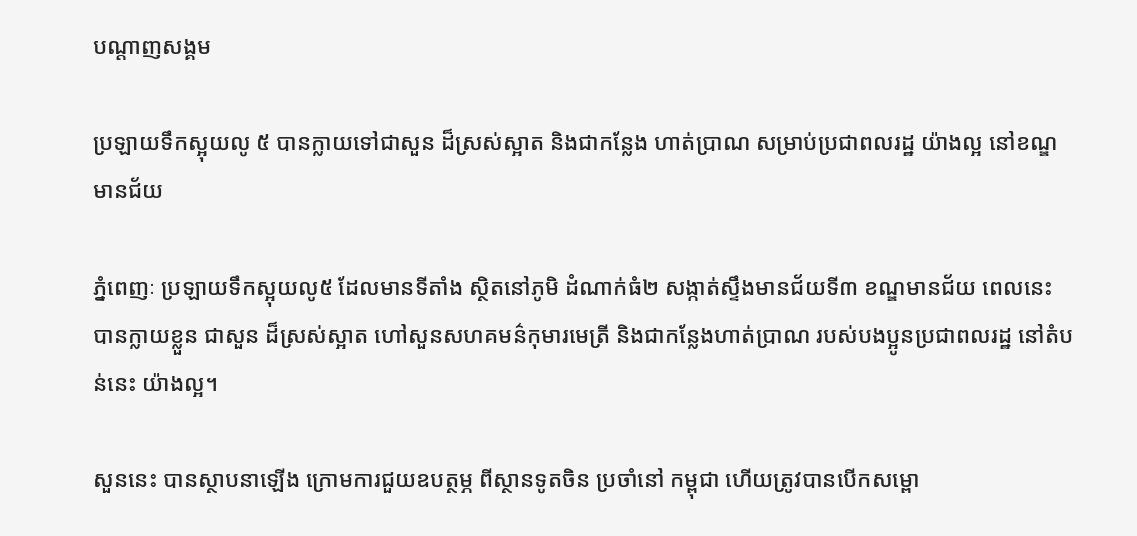បណ្តាញសង្គម

ប្រឡាយទឹកស្អុយលូ ៥ បានក្លាយទៅជាសួន ដ៏ស្រស់ស្អាត និងជាកន្លែង ហាត់ប្រាណ សម្រាប់ប្រជាពលរដ្ឋ យ៉ាងល្អ នៅខណ្ឌមានជ័យ

ភ្នំពេញៈ ប្រឡាយទឹកស្អុយលូ៥ ដែលមានទីតាំង ស្ថិតនៅភូមិ ដំណាក់ធំ២ សង្កាត់ស្ទឹងមានជ័យទី៣ ខណ្ឌមានជ័យ ពេលនេះ បានក្លាយខ្លួន ជាសួន ដ៏ស្រស់ស្អាត ហៅសួនសហគមន៌កុមារមេត្រី និងជាកន្លែងហាត់ប្រាណ របស់បងប្អូនប្រជាពលរដ្ឋ នៅតំបន់នេះ យ៉ាងល្អ។

សួននេះ បានស្ថាបនាឡើង ក្រោមការជួយឧបត្ថម្ភ ពីស្ថានទូតចិន ប្រចាំនៅ កម្ពុជា ហើយត្រូវបានបើកសម្ពោ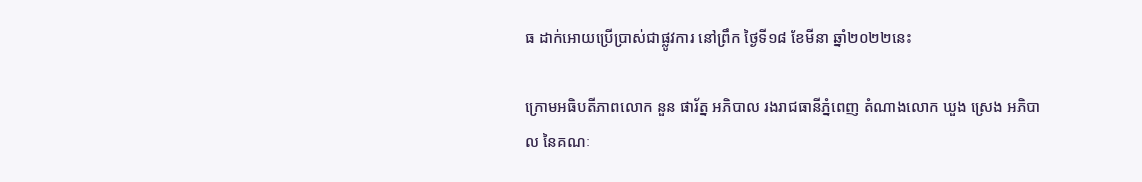ធ ដាក់អោយប្រើប្រាស់ជាផ្លូវការ នៅព្រឹក ថ្ងៃទី១៨ ខែមីនា ឆ្នាំ២០២២នេះ

ក្រោមអធិបតីភាពលោក នួន ផារ័ត្ន អភិបាល រងរាជធានីភ្នំពេញ តំណាងលោក ឃួង ស្រេង អភិបាល នៃគណៈ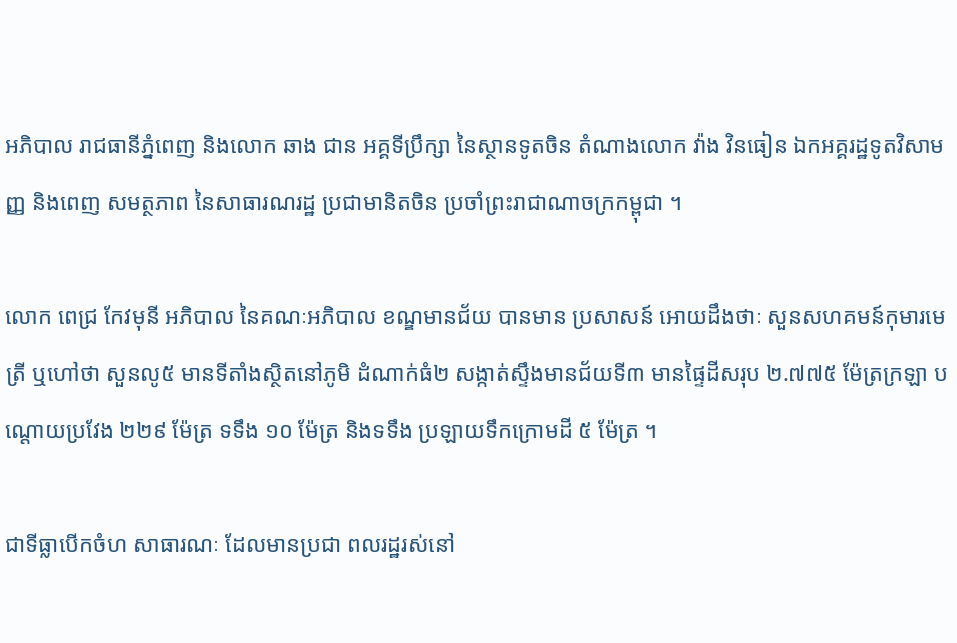អភិបាល រាជធានីភ្នំពេញ និងលោក ឆាង ជាន អគ្គទីប្រឹក្សា នៃស្ថានទូតចិន តំណាងលោក វ៉ាង វិនធៀន ឯកអគ្គរដ្ឋទូតវិសាមញ្ញ និងពេញ សមត្ថភាព នៃសាធារណរដ្ឋ ប្រជាមានិតចិន ប្រចាំព្រះរាជាណាចក្រកម្ពុជា ។

លោក ពេជ្រ កែវមុនី អភិបាល នៃគណៈអភិបាល ខណ្ឌមានជ័យ បានមាន ប្រសាសន៍ អោយដឹងថាៈ សួនសហគមន៍កុមារមេត្រី ឬហៅថា សួនលូ៥ មានទីតាំងស្ថិតនៅភូមិ ដំណាក់ធំ២ សង្កាត់ស្ទឹងមានជ័យទី៣ មានផ្ទៃដីសរុប ២.៧៧៥ ម៉ែត្រក្រឡា បណ្តោយប្រវែង ២២៩ ម៉ែត្រ ទទឹង ១០ ម៉ែត្រ និងទទឹង ប្រឡាយទឹកក្រោមដី ៥ ម៉ែត្រ ។

ជាទីធ្លាបើកចំហ សាធារណៈ ដែលមានប្រជា ពលរដ្ឋរស់នៅ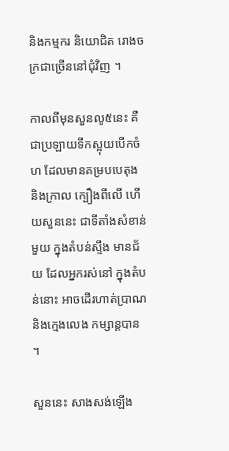និងកម្មករ និយោជិត រោងចក្រជាច្រើននៅជុំវិញ ។

កាលពីមុនសួនលូ៥នេះ គឺជាប្រឡាយទឹកស្អុយបើកចំហ ដែលមានគម្របបេតុង និងក្រាល ក្បឿងពីលើ ហើយសួននេះ ជាទីតាំងសំខាន់មួយ ក្នុងតំបន់ស្ទឹង មានជ័យ ដែលអ្នករស់នៅ ក្នុងតំបន់នោះ អាចដើរហាត់ប្រាណ និងក្មេងលេង កម្សាន្តបាន ។

សួននេះ សាងសង់ឡើង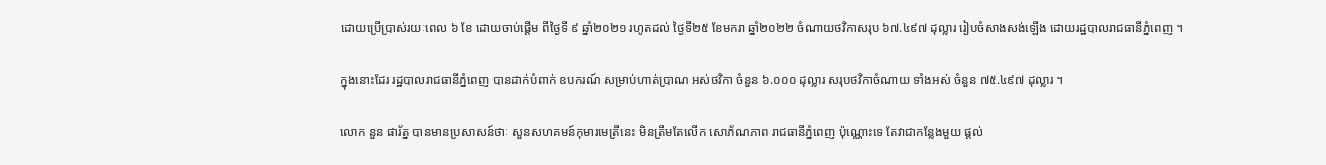ដោយប្រើប្រាស់រយៈពេល ៦ ខែ ដោយចាប់ផ្តើម ពីថ្ងៃទី ៩ ឆ្នាំ២០២១ រហូតដល់ ថ្ងៃទី២៥ ខែមករា ឆ្នាំ២០២២ ចំណាយថវិកាសរុប ៦៧.៤៩៧ ដុល្លារ រៀបចំសាងសង់ឡើង ដោយរដ្ឋបាលរាជធានីភ្នំពេញ ។

ក្នុងនោះដែរ រដ្ឋបាលរាជធានីភ្នំពេញ បានដាក់បំពាក់ ឧបករណ៍ សម្រាប់ហាត់ប្រាណ អស់ថវិកា ចំនួន ៦.០០០ ដុល្លារ សរុបថវិកាចំណាយ ទាំងអស់ ចំនួន ៧៥.៤៩៧ ដុល្លារ ។

លោក នួន ផារ័ត្ន បានមានប្រសាសន៍ថាៈ សួនសហគមន៍កុមារមេត្រីនេះ មិនត្រឹមតែលើក សោភ័ណភាព រាជធានីភ្នំពេញ ប៉ុណ្ណោះទេ តែវាជាកន្លែងមួយ ផ្ដល់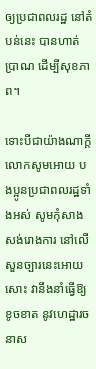ឲ្យប្រជាពលរដ្ឋ នៅតំបន់នេះ បានហាត់ប្រាណ ដើម្បីសុខភាព។

ទោះបីជាយ៉ាងណាក្តី លោកសូមអោយ បងប្អូនប្រជាពលរដ្ឋទាំងអស់ សូមកុំសាងសង់រោងការ នៅលើសួនច្បារនេះអោយសោះ វានឹងនាំធ្វើឱ្យខូចខាត នូវហេដ្ឋារចនាស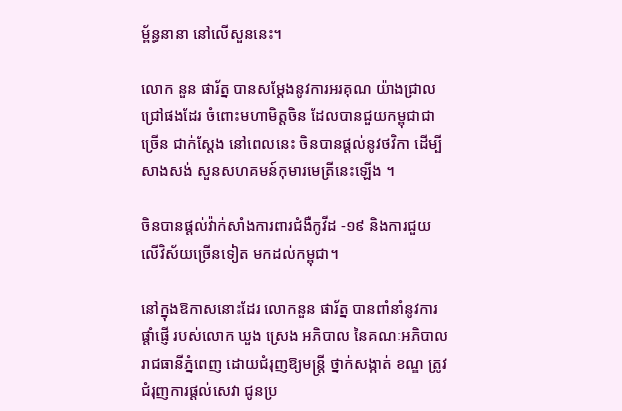ម្ព័ន្ធនានា នៅលើសួននេះ។

លោក នួន ផារ័ត្ន បានសម្តែងនូវការអរគុណ យ៉ាងជ្រាលជ្រៅផងដែរ ចំពោះមហាមិត្តចិន ដែលបានជួយកម្ពុជាជាច្រើន ជាក់ស្តែង នៅពេលនេះ ចិនបានផ្ដល់នូវថវិកា ដើម្បីសាងសង់ សួនសហគមន៍កុមារមេត្រីនេះឡើង ។

ចិនបានផ្តល់វ៉ាក់សាំងការពារជំងឺកូវីដ -១៩ និងការជួយលើវិស័យច្រើនទៀត មកដល់កម្ពុជា។

នៅក្នុងឱកាសនោះដែរ លោកនួន ផារ័ត្ន បានពាំនាំនូវការផ្តាំផ្ញើ របស់លោក ឃួង ស្រេង អភិបាល នៃគណៈអភិបាល រាជធានីភ្នំពេញ ដោយជំរុញឱ្យមន្ត្រី ថ្នាក់សង្កាត់ ខណ្ឌ ត្រូវជំរុញការផ្ដល់សេវា ជូនប្រ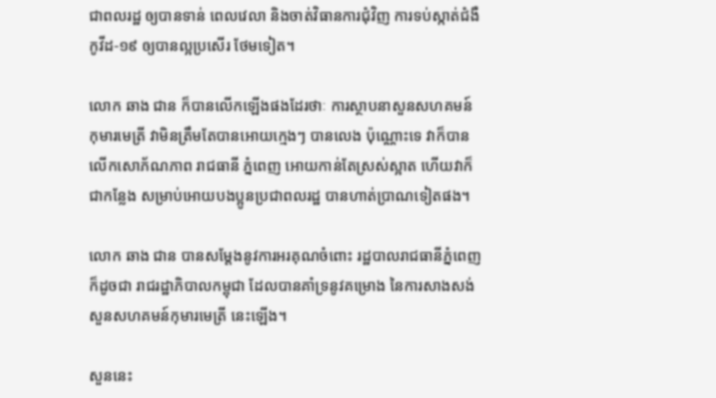ជាពលរដ្ឋ ឲ្យបានទាន់ ពេលវេលា និងចាត់វិធានការជុំវិញ ការទប់ស្កាត់ជំងឺកូវីដ-១៩ ឲ្យបានល្អប្រសើរ ថែមទៀត។

លោក ឆាង ជាន ក៏បានលើកឡើងផងដែរថាៈ ការស្ថាបនាសួនសហគមន៍ កុមារមេត្រី វាមិនត្រឹមតែបានអោយក្មេងៗ បានលេង ប៉ុណ្ណោះទេ វាក៏បាន លើកសោភ័ណភាព រាជធានី ភ្នំពេញ អោយកាន់តែស្រស់ស្អាត ហើយវាក៏ ជាកន្លែង សម្រាប់អោយបងប្អូនប្រជាពលរដ្ឋ បានហាត់ប្រាណទៀតផង។

លោក ឆាង ជាន បានសម្តែងនូវការអរគុណចំពោះ រដ្ឋបាលរាជធានីភ្នំពេញ ក៏ដូចជា រាជរដ្ឋាភិបាលកម្ពុជា ដែលបានគាំទ្រនូវគម្រោង នៃការសាងសង់ សួនសហគមន៍កុមារមេត្រី នេះឡើង។

សួននេះ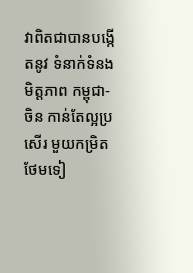វាពិតជាបានបង្កើតនូវ ទំនាក់ទំនងមិត្តភាព កម្ពុជា-ចិន កាន់តែល្អប្រសើរ មួយកម្រិតថែមទៀ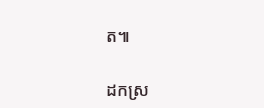ត៕

ដកស្រ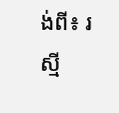ង់ពី៖ រស្មី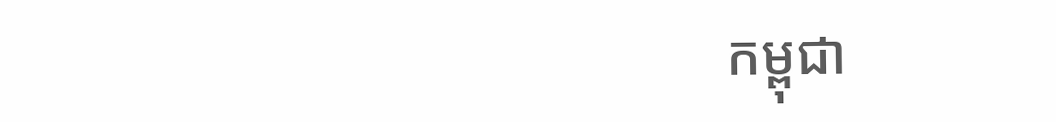កម្ពុជា